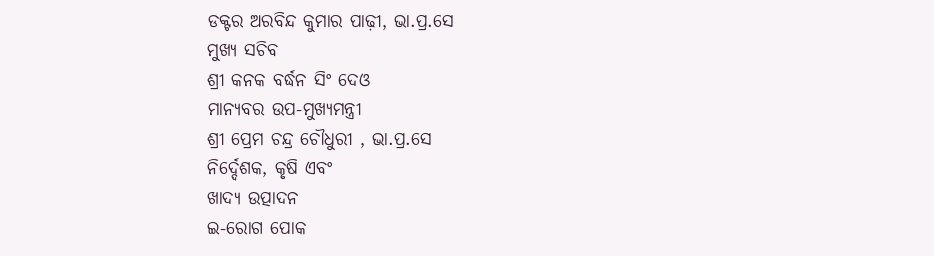ଡକ୍ଟର ଅରବିନ୍ଦ କୁମାର ପାଢ଼ୀ, ଭା.ପ୍ର.ସେ
ମୁଖ୍ୟ ସଚିବ
ଶ୍ରୀ କନକ ବର୍ଦ୍ଧନ ସିଂ ଦେଓ
ମାନ୍ୟବର ଉପ-ମୁଖ୍ୟମନ୍ତ୍ରୀ
ଶ୍ରୀ ପ୍ରେମ ଚନ୍ଦ୍ର ଚୌଧୁରୀ , ଭା.ପ୍ର.ସେ
ନିର୍ଦ୍ଦେଶକ, କୃଷି ଏବଂ
ଖାଦ୍ୟ ଉତ୍ପାଦନ
ଇ-ରୋଗ ପୋକ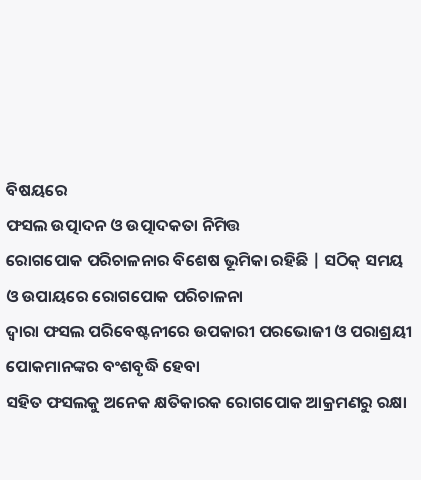ବିଷୟରେ
ଫସଲ ଉତ୍ପାଦନ ଓ ଉତ୍ପାଦକତା ନିମିତ୍ତ
ରୋଗପୋକ ପରିଚାଳନାର ବିଶେଷ ଭୂମିକା ରହିଛି | ସଠିକ୍ ସମୟ ଓ ଉପାୟରେ ରୋଗପୋକ ପରିଚାଳନା
ଦ୍ଵାରା ଫସଲ ପରିବେଷ୍ଟନୀରେ ଉପକାରୀ ପରଭୋଜୀ ଓ ପରାଶ୍ରୟୀ ପୋକମାନଙ୍କର ବଂଶବୃଦ୍ଧି ହେବା
ସହିତ ଫସଲକୁ ଅନେକ କ୍ଷତିକାରକ ରୋଗପୋକ ଆକ୍ରମଣରୁ ରକ୍ଷା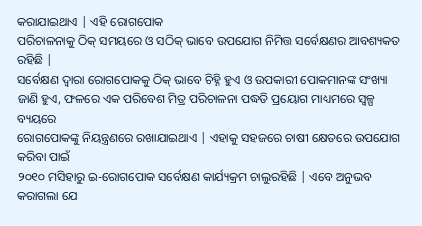କରାଯାଇଥାଏ | ଏହି ରୋଗପୋକ
ପରିଚାଳନାକୁ ଠିକ୍ ସମୟରେ ଓ ସଠିକ୍ ଭାବେ ଉପଯୋଗ ନିମିତ୍ତ ସର୍ବେକ୍ଷଣର ଆବଶ୍ୟକତ ରହିଛି |
ସର୍ବେକ୍ଷଣ ଦ୍ଵାରା ରୋଗପୋକକୁ ଠିକ୍ ଭାବେ ଚିହ୍ନି ହୁଏ ଓ ଉପକାରୀ ପୋକମାନଙ୍କ ସଂଖ୍ୟା
ଜାଣି ହୁଏ, ଫଳରେ ଏକ ପରିବେଶ ମିତ୍ର ପରିଚାଳନା ପଦ୍ଧତି ପ୍ରୟୋଗ ମାଧ୍ୟମରେ ସ୍ୱଳ୍ପ ବ୍ୟୟରେ
ରୋଗପୋକଙ୍କୁ ନିୟନ୍ତ୍ରଣରେ ରଖାଯାଇଥାଏ | ଏହାକୁ ସହଜରେ ଚାଷୀ କ୍ଷେତରେ ଉପଯୋଗ କରିବା ପାଇଁ
୨୦୧୦ ମସିହାରୁ ଇ-ରୋଗପୋକ ସର୍ବେକ୍ଷଣ କାର୍ଯ୍ୟକ୍ରମ ଚାଲୁରହିଛି | ଏବେ ଅନୁଭବ କରାଗଲା ଯେ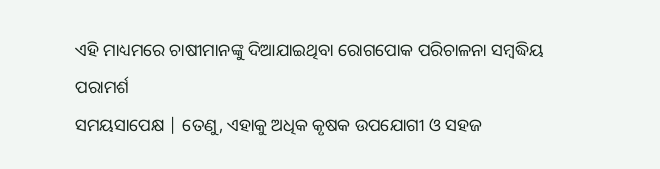ଏହି ମାଧ୍ୟମରେ ଚାଷୀମାନଙ୍କୁ ଦିଆଯାଇଥିବା ରୋଗପୋକ ପରିଚାଳନା ସମ୍ବଦ୍ଧିୟ ପରାମର୍ଶ
ସମୟସାପେକ୍ଷ | ତେଣୁ, ଏହାକୁ ଅଧିକ କୃଷକ ଉପଯୋଗୀ ଓ ସହଜ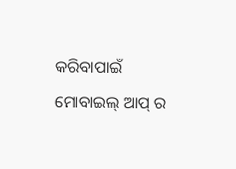କରିବାପାଇଁ ମୋବାଇଲ୍ ଆପ୍ ର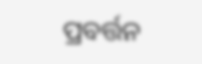ପ୍ରବର୍ତ୍ତନ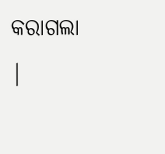କରାଗଲା |